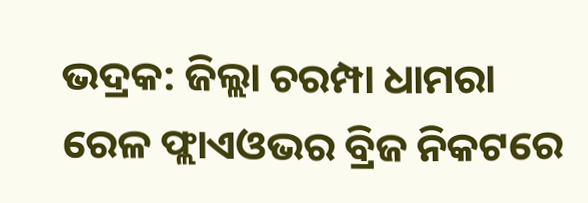ଭଦ୍ରକ: ଜିଲ୍ଲା ଚରମ୍ପା ଧାମରା ରେଳ ଫ୍ଲାଏଓଭର ବ୍ରିଜ ନିକଟରେ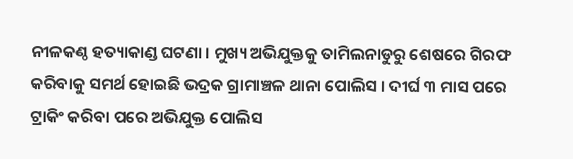ନୀଳକଣ୍ଠ ହତ୍ୟାକାଣ୍ଡ ଘଟଣା । ମୁଖ୍ୟ ଅଭିଯୁକ୍ତକୁ ତାମିଲନାଡୁରୁ ଶେଷରେ ଗିରଫ କରିବାକୁ ସମର୍ଥ ହୋଇଛି ଭଦ୍ରକ ଗ୍ରାମାଞ୍ଚଳ ଥାନା ପୋଲିସ । ଦୀର୍ଘ ୩ ମାସ ପରେ ଟ୍ରାକିଂ କରିବା ପରେ ଅଭିଯୁକ୍ତ ପୋଲିସ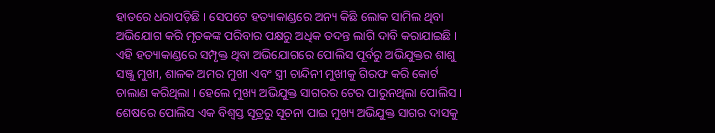ହାତରେ ଧରାପଡ଼ିଛି । ସେପଟେ ହତ୍ୟାକାଣ୍ଡରେ ଅନ୍ୟ କିଛି ଲୋକ ସାମିଲ ଥିବା ଅଭିଯୋଗ କରି ମୃତକଙ୍କ ପରିବାର ପକ୍ଷରୁ ଅଧିକ ତଦନ୍ତ ଲାଗି ଦାବି କରାଯାଇଛି ।
ଏହି ହତ୍ୟାକାଣ୍ଡରେ ସମ୍ପୃକ୍ତ ଥିବା ଅଭିଯୋଗରେ ପୋଲିସ ପୂର୍ବରୁ ଅଭିଯୁକ୍ତର ଶାଶୁ ସଞ୍ଜୁ ମୁଖୀ, ଶାଳକ ଅମର ମୁଖୀ ଏବଂ ସ୍ତ୍ରୀ ଚାନ୍ଦିନୀ ମୁଖୀକୁ ଗିରଫ କରି କୋର୍ଟ ଚାଲାଣ କରିଥିଲା । ହେଲେ ମୁଖ୍ୟ ଅଭିଯୁକ୍ତ ସାଗରର ଟେର ପାରୁନଥିଲା ପୋଲିସ । ଶେଷରେ ପୋଲିସ ଏକ ବିଶ୍ବସ୍ତ ସୂତ୍ରରୁ ସୂଚନା ପାଇ ମୁଖ୍ୟ ଅଭିଯୁକ୍ତ ସାଗର ଦାସକୁ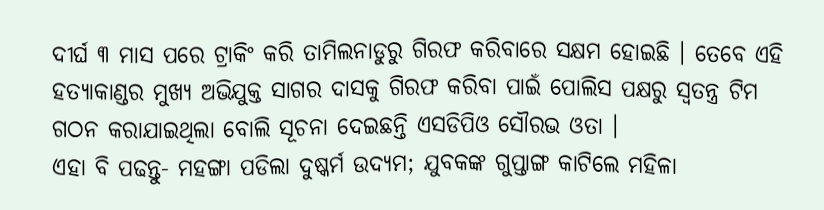ଦୀର୍ଘ ୩ ମାସ ପରେ ଟ୍ରାକିଂ କରି ତାମିଲନାଡୁରୁ ଗିରଫ କରିବାରେ ସକ୍ଷମ ହୋଇଛି । ତେବେ ଏହି ହତ୍ୟାକାଣ୍ଡର ମୁଖ୍ୟ ଅଭିଯୁକ୍ତ ସାଗର ଦାସକୁ ଗିରଫ କରିବା ପାଇଁ ପୋଲିସ ପକ୍ଷରୁ ସ୍ଵତନ୍ତ୍ର ଟିମ ଗଠନ କରାଯାଇଥିଲା ବୋଲି ସୂଚନା ଦେଇଛନ୍ତି ଏସଡିପିଓ ସୌରଭ ଓତା ।
ଏହା ବି ପଢନ୍ତୁ- ମହଙ୍ଗା ପଡିଲା ଦୁଷ୍କର୍ମ ଉଦ୍ୟମ; ଯୁବକଙ୍କ ଗୁପ୍ତାଙ୍ଗ କାଟିଲେ ମହିଳା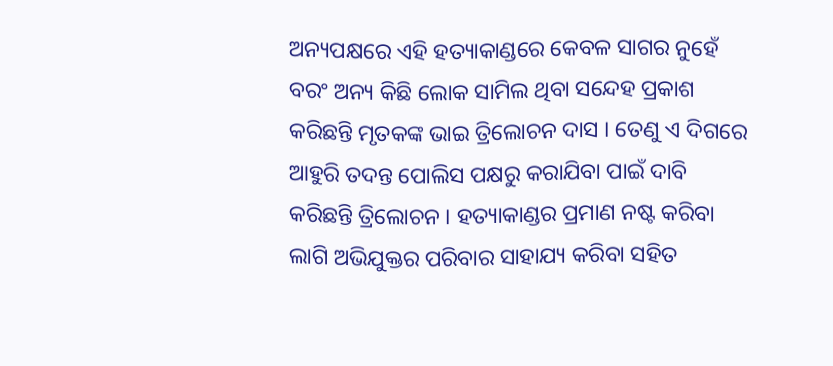ଅନ୍ୟପକ୍ଷରେ ଏହି ହତ୍ୟାକାଣ୍ଡରେ କେବଳ ସାଗର ନୁହେଁ ବରଂ ଅନ୍ୟ କିଛି ଲୋକ ସାମିଲ ଥିବା ସନ୍ଦେହ ପ୍ରକାଶ କରିଛନ୍ତି ମୃତକଙ୍କ ଭାଇ ତ୍ରିଲୋଚନ ଦାସ । ତେଣୁ ଏ ଦିଗରେ ଆହୁରି ତଦନ୍ତ ପୋଲିସ ପକ୍ଷରୁ କରାଯିବା ପାଇଁ ଦାବି କରିଛନ୍ତି ତ୍ରିଲୋଚନ । ହତ୍ୟାକାଣ୍ଡର ପ୍ରମାଣ ନଷ୍ଟ କରିବା ଲାଗି ଅଭିଯୁକ୍ତର ପରିବାର ସାହାଯ୍ୟ କରିବା ସହିତ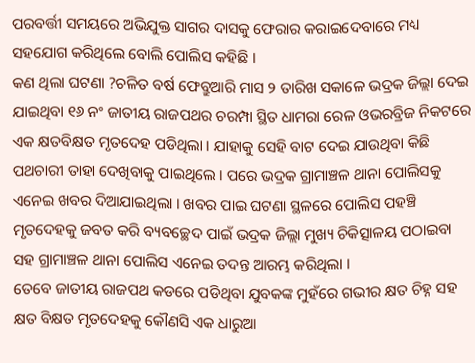ପରବର୍ତ୍ତୀ ସମୟରେ ଅଭିଯୁକ୍ତ ସାଗର ଦାସକୁ ଫେରାର କରାଇଦେବାରେ ମଧ୍ୟ ସହଯୋଗ କରିଥିଲେ ବୋଲି ପୋଲିସ କହିଛି ।
କଣ ଥିଲା ଘଟଣା ?ଚଳିତ ବର୍ଷ ଫେବ୍ରୁଆରି ମାସ ୨ ତାରିଖ ସକାଳେ ଭଦ୍ରକ ଜିଲ୍ଲା ଦେଇ ଯାଇଥିବା ୧୬ ନଂ ଜାତୀୟ ରାଜପଥର ଚରମ୍ପା ସ୍ଥିତ ଧାମରା ରେଳ ଓଭରବ୍ରିଜ ନିକଟରେ ଏକ କ୍ଷତବିକ୍ଷତ ମୃତଦେହ ପଡିଥିଲା । ଯାହାକୁ ସେହି ବାଟ ଦେଇ ଯାଉଥିବା କିଛି ପଥଚାରୀ ତାହା ଦେଖିବାକୁ ପାଇଥିଲେ । ପରେ ଭଦ୍ରକ ଗ୍ରାମାଞ୍ଚଳ ଥାନା ପୋଲିସକୁ ଏନେଇ ଖବର ଦିଆଯାଇଥିଲା । ଖବର ପାଇ ଘଟଣା ସ୍ଥଳରେ ପୋଲିସ ପହଞ୍ଚି ମୃତଦେହକୁ ଜବତ କରି ବ୍ୟବଚ୍ଛେଦ ପାଇଁ ଭଦ୍ରକ ଜିଲ୍ଲା ମୁଖ୍ୟ ଚିକିତ୍ସାଳୟ ପଠାଇବା ସହ ଗ୍ରାମାଞ୍ଚଳ ଥାନା ପୋଲିସ ଏନେଇ ତଦନ୍ତ ଆରମ୍ଭ କରିଥିଲା ।
ତେବେ ଜାତୀୟ ରାଜପଥ କଡରେ ପଡିଥିବା ଯୁବକଙ୍କ ମୁହଁରେ ଗଭୀର କ୍ଷତ ଚିହ୍ନ ସହ କ୍ଷତ ବିକ୍ଷତ ମୃତଦେହକୁ କୌଣସି ଏକ ଧାରୁଆ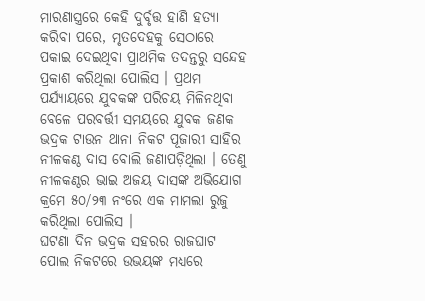ମାରଣାସ୍ତ୍ରରେ କେହି ଦୁର୍ବୃତ୍ତ ହାଣି ହତ୍ୟା କରିବା ପରେ, ମୃତଦେହକୁ ସେଠାରେ ପକାଇ ଦେଇଥିବା ପ୍ରାଥମିକ ତଦନ୍ତରୁ ସନ୍ଦେହ ପ୍ରକାଶ କରିଥିଲା ପୋଲିସ । ପ୍ରଥମ ପର୍ଯ୍ୟାୟରେ ଯୁବକଙ୍କ ପରିଚୟ ମିଳିନଥିବା ବେଳେ ପରବର୍ତ୍ତୀ ସମୟରେ ଯୁବକ ଜଣକ ଭଦ୍ରକ ଟାଉନ ଥାନା ନିକଟ ପୂଜାରୀ ସାହିର ନୀଳକଣ୍ଠ ଦାସ ବୋଲି ଜଣାପଡ଼ିଥିଲା । ତେଣୁ ନୀଳକଣ୍ଠର ଭାଇ ଅଜୟ ଦାସଙ୍କ ଅଭିଯୋଗ କ୍ରମେ ୫୦/୨୩ ନଂରେ ଏକ ମାମଲା ରୁଜୁ କରିଥିଲା ପୋଲିସ ।
ଘଟଣା ଦିନ ଭଦ୍ରକ ସହରର ରାଜଘାଟ ପୋଲ ନିକଟରେ ଉଭୟଙ୍କ ମଧ୍ୟରେ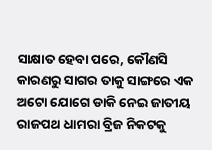ସାକ୍ଷାତ ହେବା ପରେ, କୌଣସି କାରଣରୁ ସାଗର ତାକୁ ସାଙ୍ଗରେ ଏକ ଅଟୋ ଯୋଗେ ଡାକି ନେଇ ଜାତୀୟ ରାଜପଥ ଧାମରା ବ୍ରିଜ ନିକଟକୁ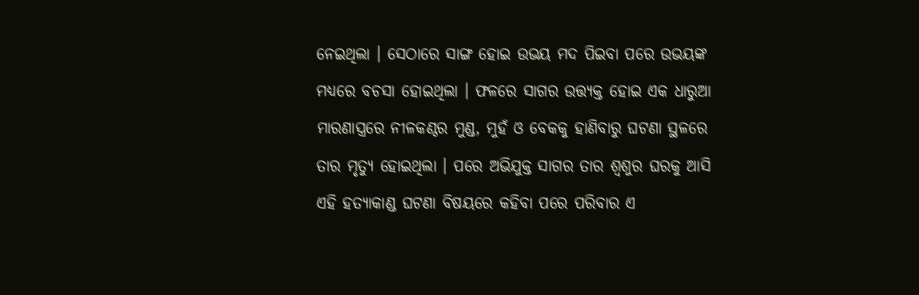ନେଇଥିଲା । ସେଠାରେ ସାଙ୍ଗ ହୋଇ ଉଭୟ ମଦ ପିଇବା ପରେ ଉଭୟଙ୍କ ମଧ୍ୟରେ ବଚସା ହୋଇଥିଲା । ଫଳରେ ସାଗର ଉତ୍ତ୍ୟକ୍ତ ହୋଇ ଏକ ଧାରୁଆ ମାରଣାସ୍ତ୍ରରେ ନୀଳକଣ୍ଠର ମୁଣ୍ଡ, ମୁହଁ ଓ ବେକକୁ ହାଣିବାରୁ ଘଟଣା ସ୍ଥଳରେ ତାର ମୃତ୍ୟୁ ହୋଇଥିଲା । ପରେ ଅଭିଯୁକ୍ତ ସାଗର ତାର ଶ୍ବଶୁର ଘରକୁ ଆସି ଏହି ହତ୍ୟାକାଣ୍ଡ ଘଟଣା ବିଷୟରେ କହିବା ପରେ ପରିବାର ଏ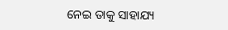ନେଇ ତାକୁ ସାହାଯ୍ୟ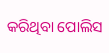କରିଥିବା ପୋଲିସ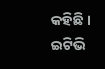କହିଛି ।
ଇଟିଭି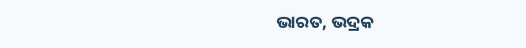ଭାରତ, ଭଦ୍ରକ